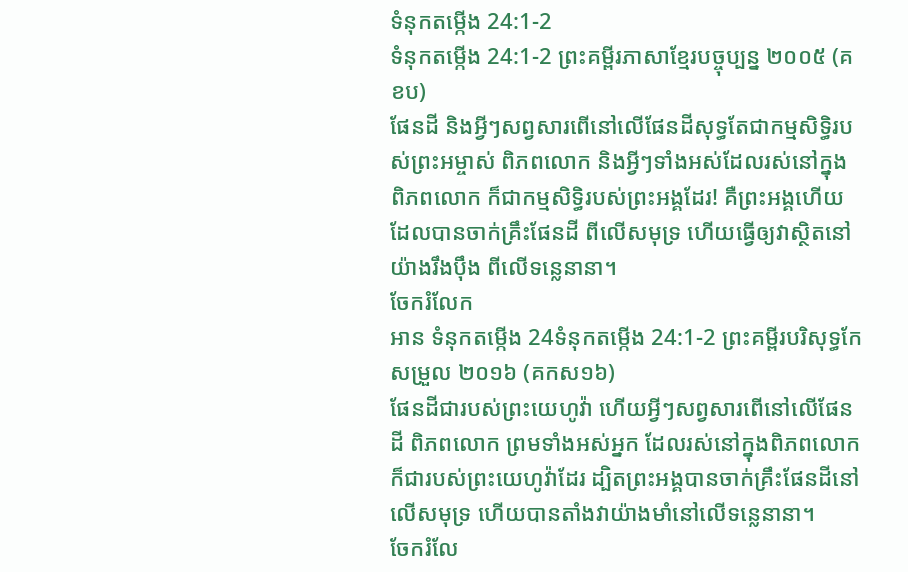ទំនុកតម្កើង 24:1-2
ទំនុកតម្កើង 24:1-2 ព្រះគម្ពីរភាសាខ្មែរបច្ចុប្បន្ន ២០០៥ (គខប)
ផែនដី និងអ្វីៗសព្វសារពើនៅលើផែនដីសុទ្ធតែជាកម្មសិទ្ធិរបស់ព្រះអម្ចាស់ ពិភពលោក និងអ្វីៗទាំងអស់ដែលរស់នៅក្នុង ពិភពលោក ក៏ជាកម្មសិទ្ធិរបស់ព្រះអង្គដែរ! គឺព្រះអង្គហើយដែលបានចាក់គ្រឹះផែនដី ពីលើសមុទ្រ ហើយធ្វើឲ្យវាស្ថិតនៅយ៉ាងរឹងប៉ឹង ពីលើទន្លេនានា។
ចែករំលែក
អាន ទំនុកតម្កើង 24ទំនុកតម្កើង 24:1-2 ព្រះគម្ពីរបរិសុទ្ធកែសម្រួល ២០១៦ (គកស១៦)
ផែនដីជារបស់ព្រះយេហូវ៉ា ហើយអ្វីៗសព្វសារពើនៅលើផែនដី ពិភពលោក ព្រមទាំងអស់អ្នក ដែលរស់នៅក្នុងពិភពលោក ក៏ជារបស់ព្រះយេហូវ៉ាដែរ ដ្បិតព្រះអង្គបានចាក់គ្រឹះផែនដីនៅលើសមុទ្រ ហើយបានតាំងវាយ៉ាងមាំនៅលើទន្លេនានា។
ចែករំលែ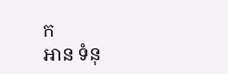ក
អាន ទំនុ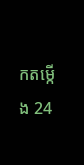កតម្កើង 24